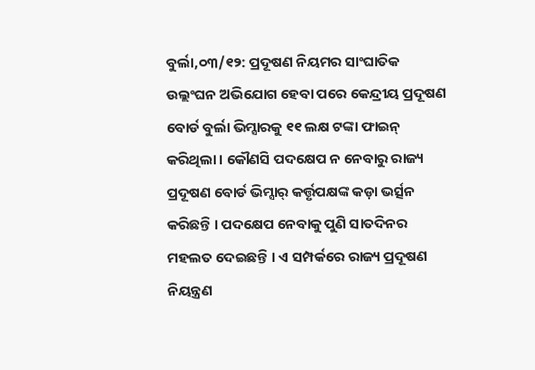ବୁର୍ଲା,୦୩/୧୨: ପ୍ରଦୂଷଣ ନିୟମର ସାଂଘାତିକ ଉଲ୍ଲଂଘନ ଅଭିଯୋଗ ହେବା ପରେ କେନ୍ଦ୍ରୀୟ ପ୍ରଦୂଷଣ ବୋର୍ଡ ବୁର୍ଲା ଭିମ୍ସାରକୁ ୧୧ ଲକ୍ଷ ଟଙ୍କା ଫାଇନ୍ କରିଥିଲା । କୌଣସି ପଦକ୍ଷେପ ନ ନେବାରୁ ରାଜ୍ୟ ପ୍ରଦୂଷଣ ବୋର୍ଡ ଭିମ୍ସାର୍ କର୍ତ୍ତୃପକ୍ଷଙ୍କ କଡ଼ା ଭର୍ତ୍ସନ କରିଛନ୍ତି । ପଦକ୍ଷେପ ନେବାକୁ ପୁଣି ସାତଦିନର ମହଲତ ଦେଇଛନ୍ତି । ଏ ସମ୍ପର୍କରେ ରାଜ୍ୟ ପ୍ରଦୂଷଣ ନିୟନ୍ତ୍ରଣ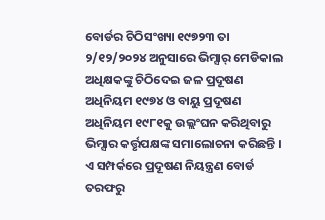ବୋର୍ଡର ଚିଠିସଂଖ୍ୟା ୧୯୭୨୩ ତା ୨/୧୨/୨୦୨୪ ଅନୁସାରେ ଭିମ୍ସାର୍ ମେଡିକାଲ ଅଧିକ୍ଷକଙ୍କୁ ଚିଠିଦେଇ ଜଳ ପ୍ରଦୂଷଣ ଅଧିନିୟମ ୧୯୭୪ ଓ ବାୟୁ ପ୍ରଦୂଷଣ ଅଧିନିୟମ ୧୯୮୧କୁ ଉଲ୍ଲଂଘନ କରିଥିବାରୁ ଭିମ୍ସାର କର୍ତ୍ତୃପକ୍ଷଙ୍କ ସମାଲୋଚନା କରିଛନ୍ତି । ଏ ସମ୍ପର୍କରେ ପ୍ରଦୂଷଣ ନିୟନ୍ତ୍ରଣ ବୋର୍ଡ ତରଫରୁ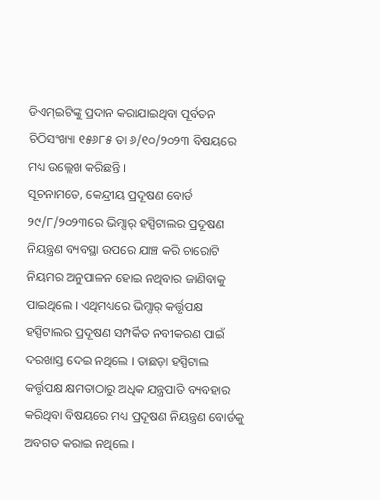ଡିଏମ୍ଇଟିଙ୍କୁ ପ୍ରଦାନ କରାଯାଇଥିବା ପୂର୍ବତନ ଚିଠିସଂଖ୍ୟା ୧୫୬୮୫ ତା ୬/୧୦/୨୦୨୩ ବିଷୟରେ ମଧ୍ୟ ଉଲ୍ଲେଖ କରିଛନ୍ତି ।
ସୂଚନାମତେ, କେନ୍ଦ୍ରୀୟ ପ୍ରଦୂଷଣ ବୋର୍ଡ ୨୯/୮/୨୦୨୩ରେ ଭିମ୍ସାର୍ ହସ୍ପିଟାଲର ପ୍ରଦୂଷଣ ନିୟନ୍ତ୍ରଣ ବ୍ୟବସ୍ଥା ଉପରେ ଯାଞ୍ଚ କରି ଚାରୋଟି ନିୟମର ଅନୁପାଳନ ହୋଇ ନଥିବାର ଜାଣିବାକୁ ପାଇଥିଲେ । ଏଥିମଧ୍ୟରେ ଭିମ୍ସାର୍ କର୍ତ୍ତୃପକ୍ଷ ହସ୍ପିଟାଲର ପ୍ରଦୂଷଣ ସମ୍ପର୍କିତ ନବୀକରଣ ପାଇଁ ଦରଖାସ୍ତ ଦେଇ ନଥିଲେ । ତାଛଡ଼ା ହସ୍ପିଟାଲ କର୍ତ୍ତୃପକ୍ଷ କ୍ଷମତାଠାରୁ ଅଧିକ ଯନ୍ତ୍ରପାତି ବ୍ୟବହାର କରିଥିବା ବିଷୟରେ ମଧ୍ୟ ପ୍ରଦୂଷଣ ନିୟନ୍ତ୍ରଣ ବୋର୍ଡକୁ ଅବଗତ କରାଇ ନଥିଲେ ।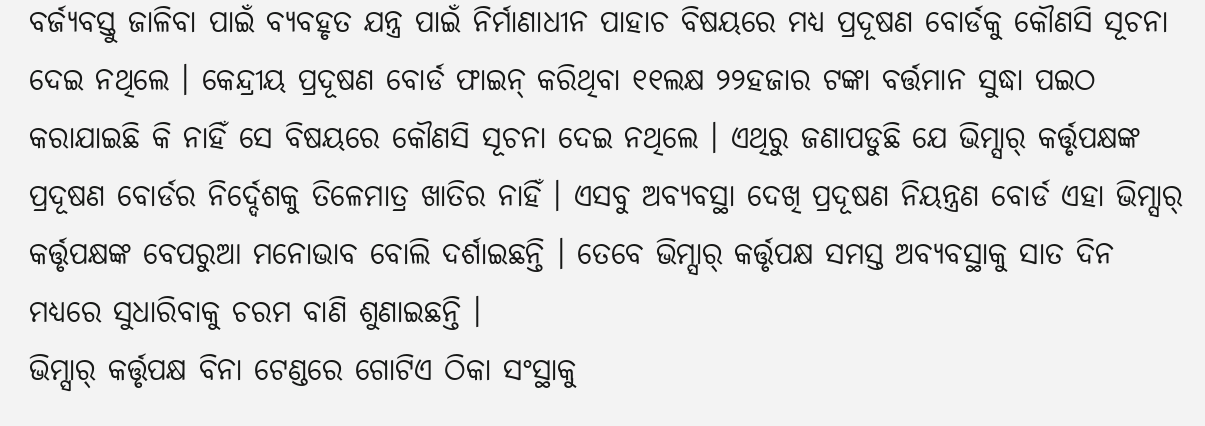ବର୍ଜ୍ୟବସ୍ତୁ ଜାଳିବା ପାଇଁ ବ୍ୟବହୃତ ଯନ୍ତ୍ର ପାଇଁ ନିର୍ମାଣାଧୀନ ପାହାଚ ବିଷୟରେ ମଧ୍ୟ ପ୍ରଦୂଷଣ ବୋର୍ଡକୁ କୌଣସି ସୂଚନା ଦେଇ ନଥିଲେ । କେନ୍ଦ୍ରୀୟ ପ୍ରଦୂଷଣ ବୋର୍ଡ ଫାଇନ୍ କରିଥିବା ୧୧ଲକ୍ଷ ୨୨ହଜାର ଟଙ୍କା ବର୍ତ୍ତମାନ ସୁଦ୍ଧା ପଇଠ କରାଯାଇଛି କି ନାହିଁ ସେ ବିଷୟରେ କୌଣସି ସୂଚନା ଦେଇ ନଥିଲେ । ଏଥିରୁ ଜଣାପଡୁଛି ଯେ ଭିମ୍ସାର୍ କର୍ତ୍ତୃପକ୍ଷଙ୍କ ପ୍ରଦୂଷଣ ବୋର୍ଡର ନିର୍ଦ୍ଦେଶକୁ ତିଳେମାତ୍ର ଖାତିର ନାହିଁ । ଏସବୁ ଅବ୍ୟବସ୍ଥା ଦେଖି ପ୍ରଦୂଷଣ ନିୟନ୍ତ୍ରଣ ବୋର୍ଡ ଏହା ଭିମ୍ସାର୍ କର୍ତ୍ତୃପକ୍ଷଙ୍କ ବେପରୁଆ ମନୋଭାବ ବୋଲି ଦର୍ଶାଇଛନ୍ତି । ତେବେ ଭିମ୍ସାର୍ କର୍ତ୍ତୃପକ୍ଷ ସମସ୍ତ ଅବ୍ୟବସ୍ଥାକୁ ସାତ ଦିନ ମଧ୍ୟରେ ସୁଧାରିବାକୁ ଚରମ ବାଣି ଶୁଣାଇଛନ୍ତି ।
ଭିମ୍ସାର୍ କର୍ତ୍ତୃପକ୍ଷ ବିନା ଟେଣ୍ଡରେ ଗୋଟିଏ ଠିକା ସଂସ୍ଥାକୁ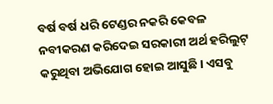ବର୍ଷ ବର୍ଷ ଧରି ଟେଣ୍ଡର ନକରି କେବଳ ନବୀକରଣ କରିଦେଇ ସରକାରୀ ଅର୍ଥ ହରିଲୁଟ୍ କରୁଥିବା ଅଭିଯୋଗ ହୋଇ ଆସୁଛି । ଏସବୁ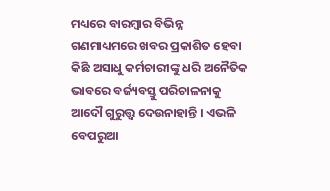ମଧ୍ୟରେ ବାରମ୍ବାର ବିଭିନ୍ନ ଗଣମାଧ୍ୟମରେ ଖବର ପ୍ରକାଶିତ ହେବା କିଛି ଅସାଧୁ କର୍ମଚାରୀଙ୍କୁ ଧରି ଅନୈତିକ ଭାବରେ ବର୍ଜ୍ୟବସ୍ତୁ ପରିଚାଳନାକୁ ଆଦୌ ଗୁରୁତ୍ତ୍ୱ ଦେଉନାହାନ୍ତି । ଏଭଳି ବେପରୁଆ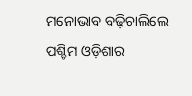ମନୋଭାବ ବଢ଼ିଚାଲିଲେ ପଶ୍ଚିମ ଓଡ଼ିଶାର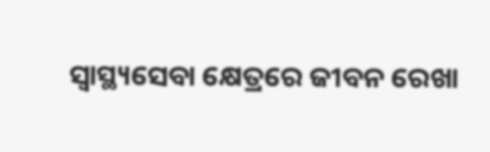ସ୍ୱାସ୍ଥ୍ୟସେବା କ୍ଷେତ୍ରରେ ଜୀବନ ରେଖା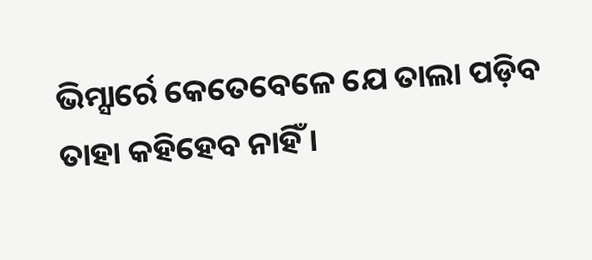ଭିମ୍ସାର୍ରେ କେତେବେଳେ ଯେ ତାଲା ପଡ଼ିବ ତାହା କହିହେବ ନାହିଁ ।